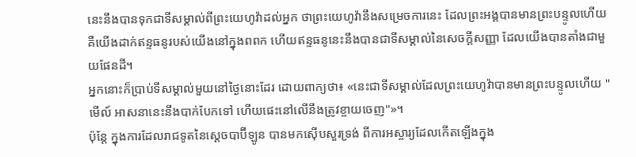នេះនឹងបានទុកជាទីសម្គាល់ពីព្រះយេហូវ៉ាដល់អ្នក ថាព្រះយេហូវ៉ានឹងសម្រេចការនេះ ដែលព្រះអង្គបានមានព្រះបន្ទូលហើយ
គឺយើងដាក់ឥន្ទធនូរបស់យើងនៅក្នុងពពក ហើយឥន្ទធនូនេះនឹងបានជាទីសម្គាល់នៃសេចក្ដីសញ្ញា ដែលយើងបានតាំងជាមួយផែនដី។
អ្នកនោះក៏ប្រាប់ទីសម្គាល់មួយនៅថ្ងៃនោះដែរ ដោយពាក្យថា៖ «នេះជាទីសម្គាល់ដែលព្រះយេហូវ៉ាបានមានព្រះបន្ទូលហើយ "មើល៍ អាសនានេះនឹងបាក់បែកទៅ ហើយផេះនៅលើនឹងត្រូវខ្ចាយចេញ"»។
ប៉ុន្តែ ក្នុងការដែលរាជទូតនៃស្តេចបាប៊ីឡូន បានមកស៊ើបសួរទ្រង់ ពីការអស្ចារ្យដែលកើតឡើងក្នុង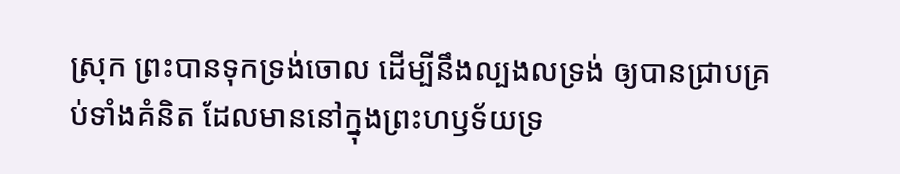ស្រុក ព្រះបានទុកទ្រង់ចោល ដើម្បីនឹងល្បងលទ្រង់ ឲ្យបានជ្រាបគ្រប់ទាំងគំនិត ដែលមាននៅក្នុងព្រះហឫទ័យទ្រ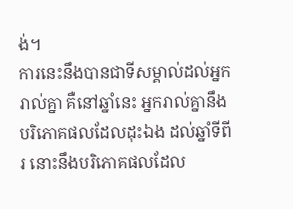ង់។
ការនេះនឹងបានជាទីសម្គាល់ដល់អ្នករាល់គ្នា គឺនៅឆ្នាំនេះ អ្នករាល់គ្នានឹងបរិភោគផលដែលដុះឯង ដល់ឆ្នាំទីពីរ នោះនឹងបរិភោគផលដែល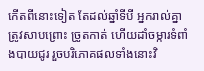កើតពីនោះទៀត តែដល់ឆ្នាំទីបី អ្នករាល់គ្នាត្រូវសាបព្រោះ ច្រូតកាត់ ហើយដាំចម្ការទំពាំងបាយជូរ រួចបរិភោគផលទាំងនោះវិ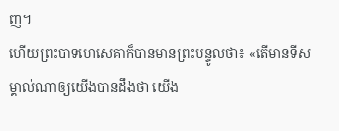ញ។
ហើយព្រះបាទហេសេគាក៏បានមានព្រះបន្ទូលថា៖ «តើមានទីសម្គាល់ណាឲ្យយើងបានដឹងថា យើង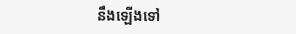នឹងឡើងទៅ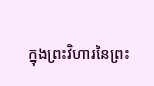ក្នុងព្រះវិហារនៃព្រះ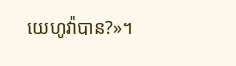យេហូវ៉ាបាន?»។